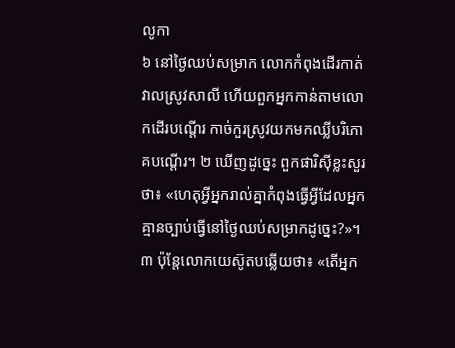លូកា
៦ នៅថ្ងៃឈប់សម្រាក លោកកំពុងដើរកាត់វាលស្រូវសាលី ហើយពួកអ្នកកាន់តាមលោកដើរបណ្ដើរ កាច់កួរស្រូវយកមកឈ្លីបរិភោគបណ្ដើរ។ ២ ឃើញដូច្នេះ ពួកផារិស៊ីខ្លះសួរថា៖ «ហេតុអ្វីអ្នករាល់គ្នាកំពុងធ្វើអ្វីដែលអ្នកគ្មានច្បាប់ធ្វើនៅថ្ងៃឈប់សម្រាកដូច្នេះ?»។ ៣ ប៉ុន្តែលោកយេស៊ូតបឆ្លើយថា៖ «តើអ្នក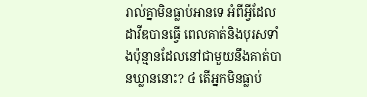រាល់គ្នាមិនធ្លាប់អានទេ អំពីអ្វីដែលដាវីឌបានធ្វើ ពេលគាត់និងបុរសទាំងប៉ុន្មានដែលនៅជាមួយនឹងគាត់បានឃ្លាននោះ? ៤ តើអ្នកមិនធ្លាប់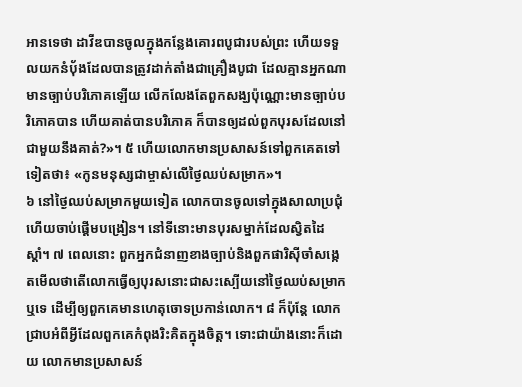អានទេថា ដាវីឌបានចូលក្នុងកន្លែងគោរពបូជារបស់ព្រះ ហើយទទួលយកនំប៉័ងដែលបានត្រូវដាក់តាំងជាគ្រឿងបូជា ដែលគ្មានអ្នកណាមានច្បាប់បរិភោគឡើយ លើកលែងតែពួកសង្ឃប៉ុណ្ណោះមានច្បាប់បរិភោគបាន ហើយគាត់បានបរិភោគ ក៏បានឲ្យដល់ពួកបុរសដែលនៅជាមួយនឹងគាត់?»។ ៥ ហើយលោកមានប្រសាសន៍ទៅពួកគេតទៅទៀតថា៖ «កូនមនុស្សជាម្ចាស់លើថ្ងៃឈប់សម្រាក»។
៦ នៅថ្ងៃឈប់សម្រាកមួយទៀត លោកបានចូលទៅក្នុងសាលាប្រជុំ ហើយចាប់ផ្ដើមបង្រៀន។ នៅទីនោះមានបុរសម្នាក់ដែលស្វិតដៃស្ដាំ។ ៧ ពេលនោះ ពួកអ្នកជំនាញខាងច្បាប់និងពួកផារិស៊ីចាំសង្កេតមើលថាតើលោកធ្វើឲ្យបុរសនោះជាសះស្បើយនៅថ្ងៃឈប់សម្រាកឬទេ ដើម្បីឲ្យពួកគេមានហេតុចោទប្រកាន់លោក។ ៨ ក៏ប៉ុន្តែ លោកជ្រាបអំពីអ្វីដែលពួកគេកំពុងរិះគិតក្នុងចិត្ត។ ទោះជាយ៉ាងនោះក៏ដោយ លោកមានប្រសាសន៍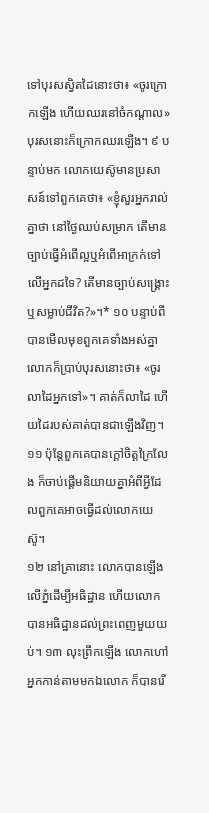ទៅបុរសស្វិតដៃនោះថា៖ «ចូរក្រោកឡើង ហើយឈរនៅចំកណ្ដាល» បុរសនោះក៏ក្រោកឈរឡើង។ ៩ បន្ទាប់មក លោកយេស៊ូមានប្រសាសន៍ទៅពួកគេថា៖ «ខ្ញុំសួរអ្នករាល់គ្នាថា នៅថ្ងៃឈប់សម្រាក តើមានច្បាប់ធ្វើអំពើល្អឬអំពើអាក្រក់ទៅលើអ្នកដទៃ? តើមានច្បាប់សង្គ្រោះឬសម្លាប់ជីវិត?»។* ១០ បន្ទាប់ពីបានមើលមុខពួកគេទាំងអស់គ្នា លោកក៏ប្រាប់បុរសនោះថា៖ «ចូរលាដៃអ្នកទៅ»។ គាត់ក៏លាដៃ ហើយដៃរបស់គាត់បានជាឡើងវិញ។ ១១ ប៉ុន្តែពួកគេបានក្ដៅចិត្តក្រៃលែង ក៏ចាប់ផ្ដើមនិយាយគ្នាអំពីអ្វីដែលពួកគេអាចធ្វើដល់លោកយេស៊ូ។
១២ នៅគ្រានោះ លោកបានឡើងលើភ្នំដើម្បីអធិដ្ឋាន ហើយលោកបានអធិដ្ឋានដល់ព្រះពេញមួយយប់។ ១៣ លុះព្រឹកឡើង លោកហៅអ្នកកាន់តាមមកឯលោក ក៏បានរើ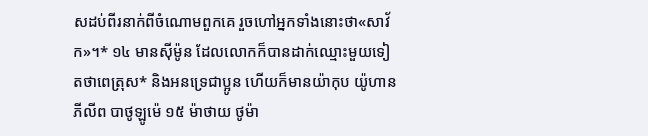សដប់ពីរនាក់ពីចំណោមពួកគេ រួចហៅអ្នកទាំងនោះថា«សាវ័ក»។* ១៤ មានស៊ីម៉ូន ដែលលោកក៏បានដាក់ឈ្មោះមួយទៀតថាពេត្រុស* និងអនទ្រេជាប្អូន ហើយក៏មានយ៉ាកុប យ៉ូហាន ភីលីព បាថូឡូម៉េ ១៥ ម៉ាថាយ ថូម៉ា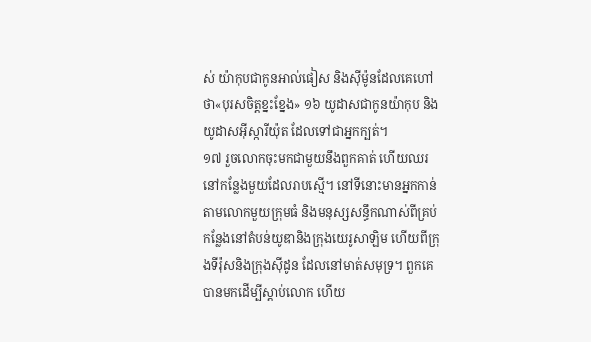ស់ យ៉ាកុបជាកូនអាល់ផៀស និងស៊ីម៉ូនដែលគេហៅថា«បុរសចិត្តខ្នះខ្នែង» ១៦ យូដាសជាកូនយ៉ាកុប និងយូដាសអ៊ីស្ការីយ៉ុត ដែលទៅជាអ្នកក្បត់។
១៧ រួចលោកចុះមកជាមួយនឹងពួកគាត់ ហើយឈរនៅកន្លែងមួយដែលរាបស្មើ។ នៅទីនោះមានអ្នកកាន់តាមលោកមួយក្រុមធំ និងមនុស្សសន្ធឹកណាស់ពីគ្រប់កន្លែងនៅតំបន់យូឌានិងក្រុងយេរូសាឡិម ហើយពីក្រុងទីរ៉ុសនិងក្រុងស៊ីដូន ដែលនៅមាត់សមុទ្រ។ ពួកគេបានមកដើម្បីស្ដាប់លោក ហើយ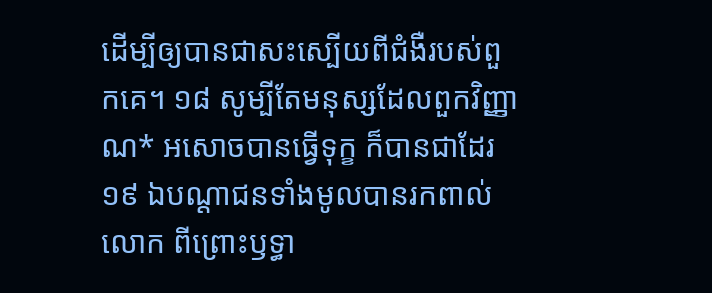ដើម្បីឲ្យបានជាសះស្បើយពីជំងឺរបស់ពួកគេ។ ១៨ សូម្បីតែមនុស្សដែលពួកវិញ្ញាណ* អសោចបានធ្វើទុក្ខ ក៏បានជាដែរ ១៩ ឯបណ្ដាជនទាំងមូលបានរកពាល់លោក ពីព្រោះឫទ្ធា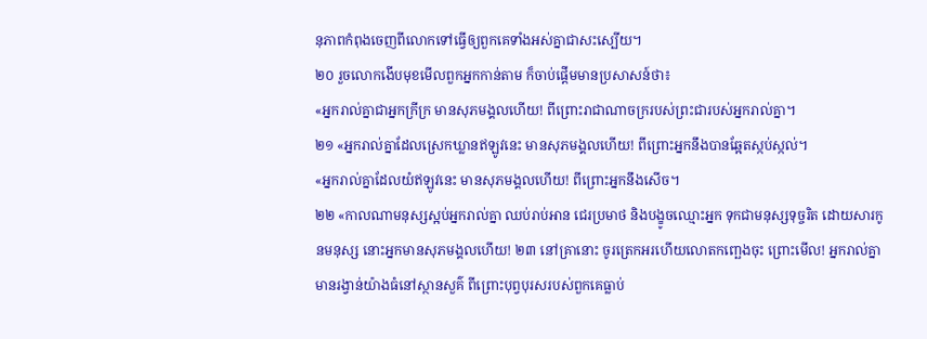នុភាពកំពុងចេញពីលោកទៅធ្វើឲ្យពួកគេទាំងអស់គ្នាជាសះស្បើយ។
២០ រួចលោកងើបមុខមើលពួកអ្នកកាន់តាម ក៏ចាប់ផ្ដើមមានប្រសាសន៍ថា៖
«អ្នករាល់គ្នាជាអ្នកក្រីក្រ មានសុភមង្គលហើយ! ពីព្រោះរាជាណាចក្ររបស់ព្រះជារបស់អ្នករាល់គ្នា។
២១ «អ្នករាល់គ្នាដែលស្រេកឃ្លានឥឡូវនេះ មានសុភមង្គលហើយ! ពីព្រោះអ្នកនឹងបានឆ្អែតស្កប់ស្កល់។
«អ្នករាល់គ្នាដែលយំឥឡូវនេះ មានសុភមង្គលហើយ! ពីព្រោះអ្នកនឹងសើច។
២២ «កាលណាមនុស្សស្អប់អ្នករាល់គ្នា ឈប់រាប់អាន ជេរប្រមាថ និងបង្ខូចឈ្មោះអ្នក ទុកជាមនុស្សទុច្ចរិត ដោយសារកូនមនុស្ស នោះអ្នកមានសុភមង្គលហើយ! ២៣ នៅគ្រានោះ ចូរត្រេកអរហើយលោតកញ្ឆេងចុះ ព្រោះមើល! អ្នករាល់គ្នាមានរង្វាន់យ៉ាងធំនៅស្ថានសួគ៌ ពីព្រោះបុព្វបុរសរបស់ពួកគេធ្លាប់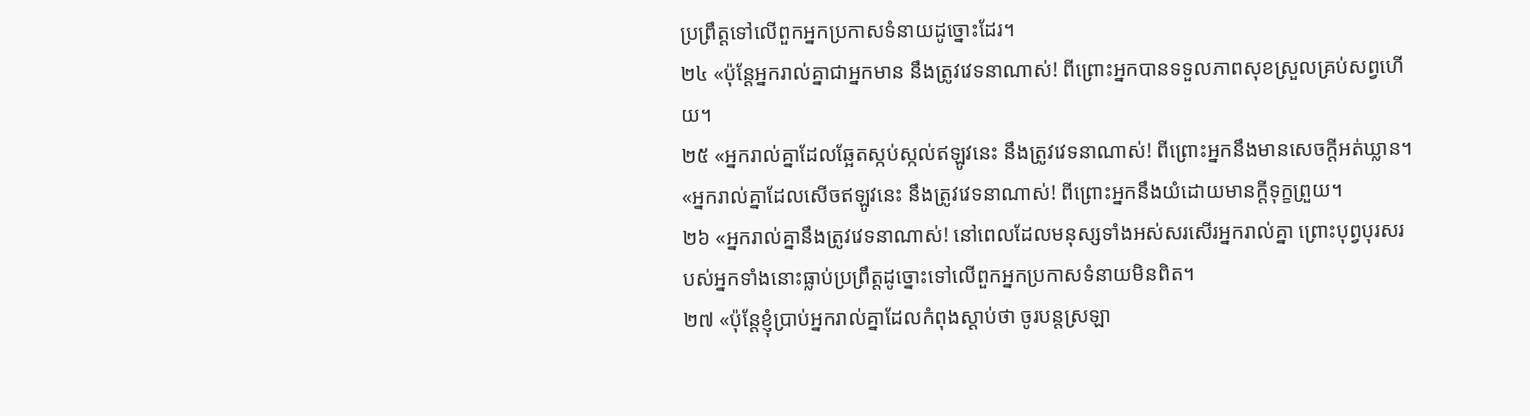ប្រព្រឹត្តទៅលើពួកអ្នកប្រកាសទំនាយដូច្នោះដែរ។
២៤ «ប៉ុន្តែអ្នករាល់គ្នាជាអ្នកមាន នឹងត្រូវវេទនាណាស់! ពីព្រោះអ្នកបានទទួលភាពសុខស្រួលគ្រប់សព្វហើយ។
២៥ «អ្នករាល់គ្នាដែលឆ្អែតស្កប់ស្កល់ឥឡូវនេះ នឹងត្រូវវេទនាណាស់! ពីព្រោះអ្នកនឹងមានសេចក្ដីអត់ឃ្លាន។
«អ្នករាល់គ្នាដែលសើចឥឡូវនេះ នឹងត្រូវវេទនាណាស់! ពីព្រោះអ្នកនឹងយំដោយមានក្ដីទុក្ខព្រួយ។
២៦ «អ្នករាល់គ្នានឹងត្រូវវេទនាណាស់! នៅពេលដែលមនុស្សទាំងអស់សរសើរអ្នករាល់គ្នា ព្រោះបុព្វបុរសរបស់អ្នកទាំងនោះធ្លាប់ប្រព្រឹត្តដូច្នោះទៅលើពួកអ្នកប្រកាសទំនាយមិនពិត។
២៧ «ប៉ុន្តែខ្ញុំប្រាប់អ្នករាល់គ្នាដែលកំពុងស្ដាប់ថា ចូរបន្តស្រឡា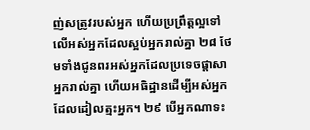ញ់សត្រូវរបស់អ្នក ហើយប្រព្រឹត្តល្អទៅលើអស់អ្នកដែលស្អប់អ្នករាល់គ្នា ២៨ ថែមទាំងជូនពរអស់អ្នកដែលប្រទេចផ្ដាសាអ្នករាល់គ្នា ហើយអធិដ្ឋានដើម្បីអស់អ្នកដែលដៀលត្មះអ្នក។ ២៩ បើអ្នកណាទះ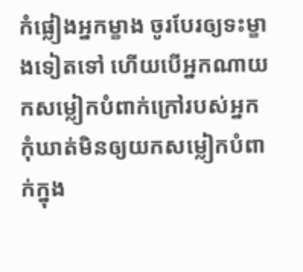កំផ្លៀងអ្នកម្ខាង ចូរបែរឲ្យទះម្ខាងទៀតទៅ ហើយបើអ្នកណាយកសម្លៀកបំពាក់ក្រៅរបស់អ្នក កុំឃាត់មិនឲ្យយកសម្លៀកបំពាក់ក្នុង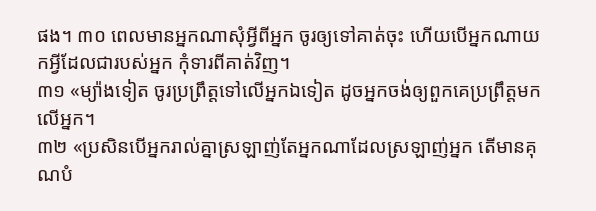ផង។ ៣០ ពេលមានអ្នកណាសុំអ្វីពីអ្នក ចូរឲ្យទៅគាត់ចុះ ហើយបើអ្នកណាយកអ្វីដែលជារបស់អ្នក កុំទារពីគាត់វិញ។
៣១ «ម្យ៉ាងទៀត ចូរប្រព្រឹត្តទៅលើអ្នកឯទៀត ដូចអ្នកចង់ឲ្យពួកគេប្រព្រឹត្តមកលើអ្នក។
៣២ «ប្រសិនបើអ្នករាល់គ្នាស្រឡាញ់តែអ្នកណាដែលស្រឡាញ់អ្នក តើមានគុណបំ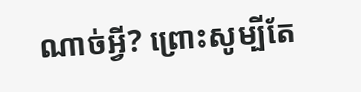ណាច់អ្វី? ព្រោះសូម្បីតែ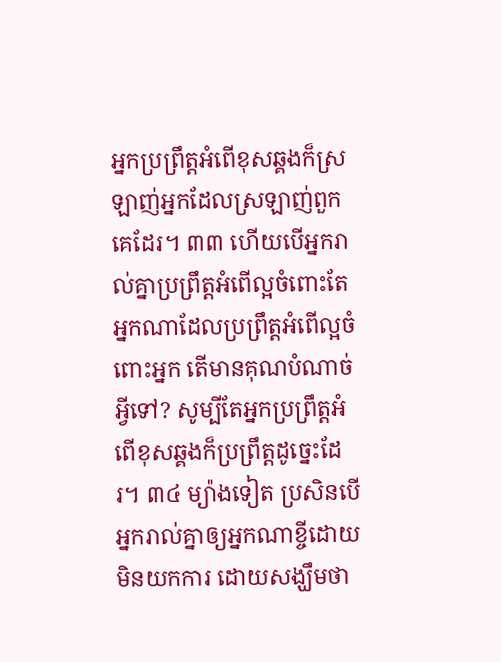អ្នកប្រព្រឹត្តអំពើខុសឆ្គងក៏ស្រឡាញ់អ្នកដែលស្រឡាញ់ពួកគេដែរ។ ៣៣ ហើយបើអ្នករាល់គ្នាប្រព្រឹត្តអំពើល្អចំពោះតែអ្នកណាដែលប្រព្រឹត្តអំពើល្អចំពោះអ្នក តើមានគុណបំណាច់អ្វីទៅ? សូម្បីតែអ្នកប្រព្រឹត្តអំពើខុសឆ្គងក៏ប្រព្រឹត្តដូច្នេះដែរ។ ៣៤ ម្យ៉ាងទៀត ប្រសិនបើអ្នករាល់គ្នាឲ្យអ្នកណាខ្ចីដោយមិនយកការ ដោយសង្ឃឹមថា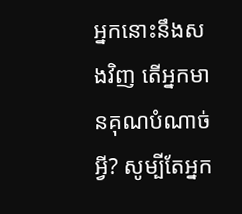អ្នកនោះនឹងសងវិញ តើអ្នកមានគុណបំណាច់អ្វី? សូម្បីតែអ្នក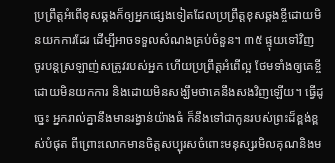ប្រព្រឹត្តអំពើខុសឆ្គងក៏ឲ្យអ្នកផ្សេងទៀតដែលប្រព្រឹត្តខុសឆ្គងខ្ចីដោយមិនយកការដែរ ដើម្បីអាចទទួលសំណងគ្រប់ចំនួន។ ៣៥ ផ្ទុយទៅវិញ ចូរបន្តស្រឡាញ់សត្រូវរបស់អ្នក ហើយប្រព្រឹត្តអំពើល្អ ថែមទាំងឲ្យគេខ្ចីដោយមិនយកការ និងដោយមិនសង្ឃឹមថាគេនឹងសងវិញឡើយ។ ធ្វើដូច្នេះ អ្នករាល់គ្នានឹងមានរង្វាន់យ៉ាងធំ ក៏នឹងទៅជាកូនរបស់ព្រះដ៏ខ្ពង់ខ្ពស់បំផុត ពីព្រោះលោកមានចិត្តសប្បុរសចំពោះមនុស្សរមិលគុណនិងម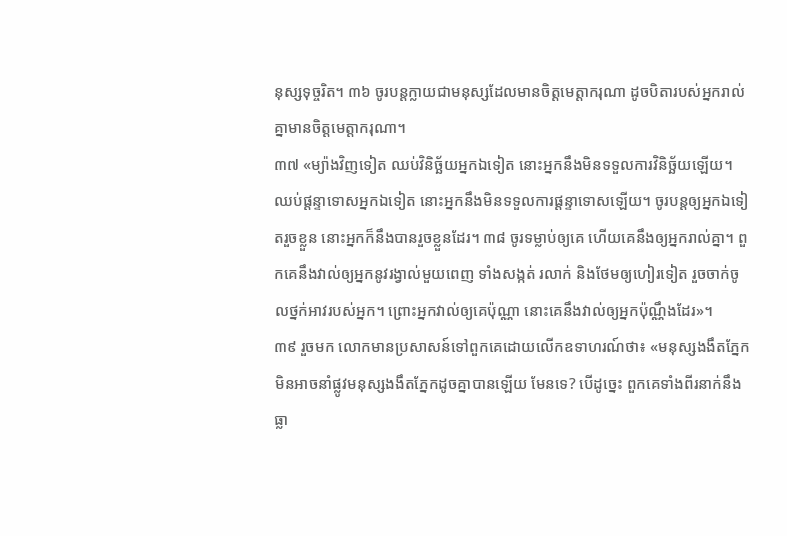នុស្សទុច្ចរិត។ ៣៦ ចូរបន្តក្លាយជាមនុស្សដែលមានចិត្តមេត្ដាករុណា ដូចបិតារបស់អ្នករាល់គ្នាមានចិត្តមេត្ដាករុណា។
៣៧ «ម្យ៉ាងវិញទៀត ឈប់វិនិច្ឆ័យអ្នកឯទៀត នោះអ្នកនឹងមិនទទួលការវិនិច្ឆ័យឡើយ។ ឈប់ផ្ដន្ទាទោសអ្នកឯទៀត នោះអ្នកនឹងមិនទទួលការផ្ដន្ទាទោសឡើយ។ ចូរបន្តឲ្យអ្នកឯទៀតរួចខ្លួន នោះអ្នកក៏នឹងបានរួចខ្លួនដែរ។ ៣៨ ចូរទម្លាប់ឲ្យគេ ហើយគេនឹងឲ្យអ្នករាល់គ្នា។ ពួកគេនឹងវាល់ឲ្យអ្នកនូវរង្វាល់មួយពេញ ទាំងសង្កត់ រលាក់ និងថែមឲ្យហៀរទៀត រួចចាក់ចូលថ្នក់អាវរបស់អ្នក។ ព្រោះអ្នកវាល់ឲ្យគេប៉ុណ្ណា នោះគេនឹងវាល់ឲ្យអ្នកប៉ុណ្ណឹងដែរ»។
៣៩ រួចមក លោកមានប្រសាសន៍ទៅពួកគេដោយលើកឧទាហរណ៍ថា៖ «មនុស្សងងឹតភ្នែកមិនអាចនាំផ្លូវមនុស្សងងឹតភ្នែកដូចគ្នាបានឡើយ មែនទេ? បើដូច្នេះ ពួកគេទាំងពីរនាក់នឹងធ្លា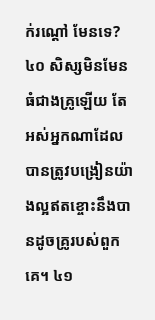ក់រណ្ដៅ មែនទេ? ៤០ សិស្សមិនមែនធំជាងគ្រូឡើយ តែអស់អ្នកណាដែលបានត្រូវបង្រៀនយ៉ាងល្អឥតខ្ចោះនឹងបានដូចគ្រូរបស់ពួកគេ។ ៤១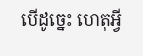បើដូច្នេះ ហេតុអ្វី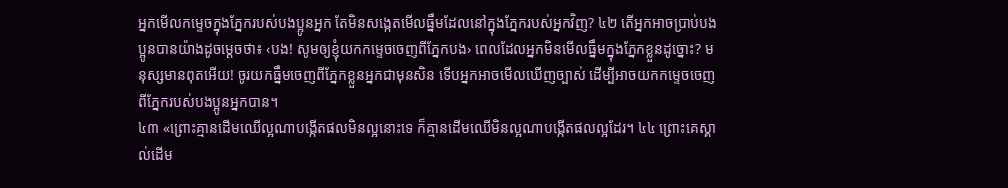អ្នកមើលកម្ទេចក្នុងភ្នែករបស់បងប្អូនអ្នក តែមិនសង្កេតមើលធ្នឹមដែលនៅក្នុងភ្នែករបស់អ្នកវិញ? ៤២ តើអ្នកអាចប្រាប់បងប្អូនបានយ៉ាងដូចម្ដេចថា៖ ‹បង! សូមឲ្យខ្ញុំយកកម្ទេចចេញពីភ្នែកបង› ពេលដែលអ្នកមិនមើលធ្នឹមក្នុងភ្នែកខ្លួនដូច្នោះ? មនុស្សមានពុតអើយ! ចូរយកធ្នឹមចេញពីភ្នែកខ្លួនអ្នកជាមុនសិន ទើបអ្នកអាចមើលឃើញច្បាស់ ដើម្បីអាចយកកម្ទេចចេញពីភ្នែករបស់បងប្អូនអ្នកបាន។
៤៣ «ព្រោះគ្មានដើមឈើល្អណាបង្កើតផលមិនល្អនោះទេ ក៏គ្មានដើមឈើមិនល្អណាបង្កើតផលល្អដែរ។ ៤៤ ព្រោះគេស្គាល់ដើម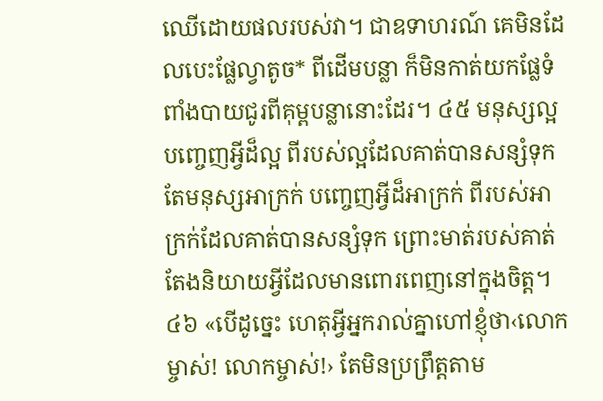ឈើដោយផលរបស់វា។ ជាឧទាហរណ៍ គេមិនដែលបេះផ្លែល្វាតូច* ពីដើមបន្លា ក៏មិនកាត់យកផ្លែទំពាំងបាយជូរពីគុម្ពបន្លានោះដែរ។ ៤៥ មនុស្សល្អ បញ្ចេញអ្វីដ៏ល្អ ពីរបស់ល្អដែលគាត់បានសន្សំទុក តែមនុស្សអាក្រក់ បញ្ចេញអ្វីដ៏អាក្រក់ ពីរបស់អាក្រក់ដែលគាត់បានសន្សំទុក ព្រោះមាត់របស់គាត់តែងនិយាយអ្វីដែលមានពោរពេញនៅក្នុងចិត្ត។
៤៦ «បើដូច្នេះ ហេតុអ្វីអ្នករាល់គ្នាហៅខ្ញុំថា‹លោកម្ចាស់! លោកម្ចាស់!› តែមិនប្រព្រឹត្តតាម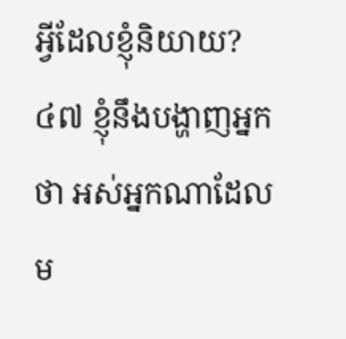អ្វីដែលខ្ញុំនិយាយ? ៤៧ ខ្ញុំនឹងបង្ហាញអ្នកថា អស់អ្នកណាដែលម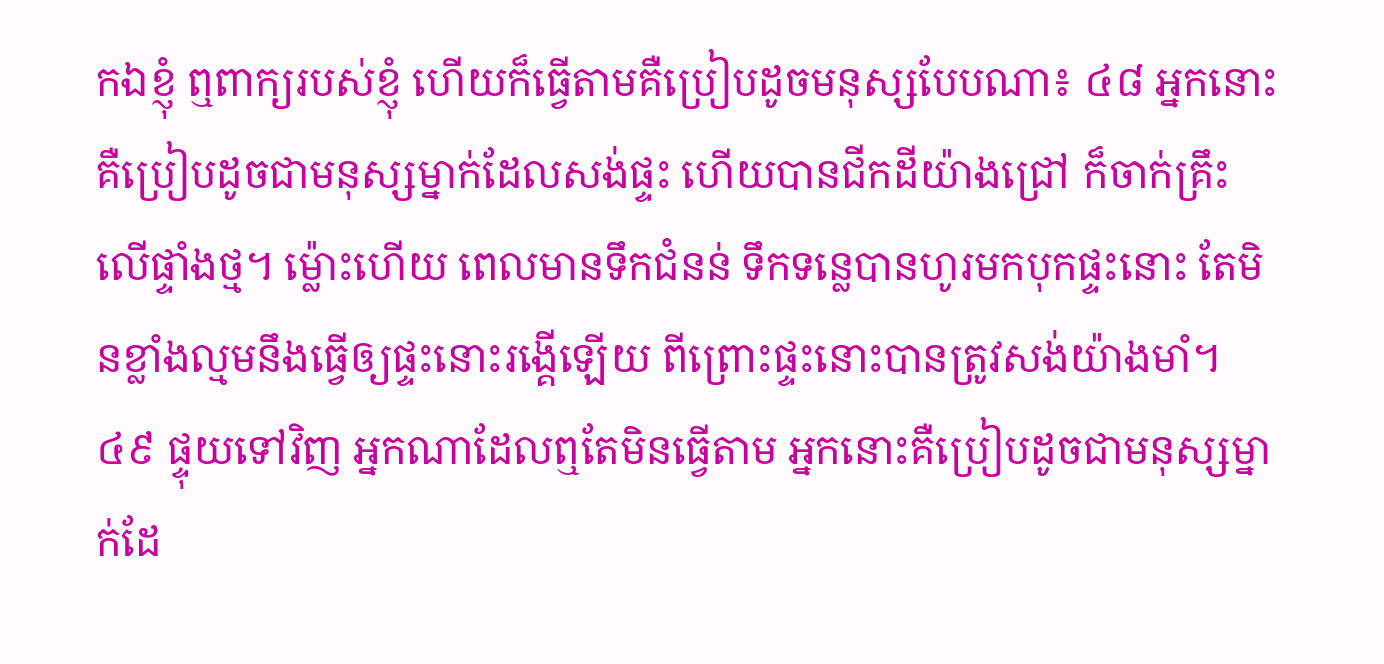កឯខ្ញុំ ឮពាក្យរបស់ខ្ញុំ ហើយក៏ធ្វើតាមគឺប្រៀបដូចមនុស្សបែបណា៖ ៤៨ អ្នកនោះគឺប្រៀបដូចជាមនុស្សម្នាក់ដែលសង់ផ្ទះ ហើយបានជីកដីយ៉ាងជ្រៅ ក៏ចាក់គ្រឹះលើផ្ទាំងថ្ម។ ម្ល៉ោះហើយ ពេលមានទឹកជំនន់ ទឹកទន្លេបានហូរមកបុកផ្ទះនោះ តែមិនខ្លាំងល្មមនឹងធ្វើឲ្យផ្ទះនោះរង្គើឡើយ ពីព្រោះផ្ទះនោះបានត្រូវសង់យ៉ាងមាំ។ ៤៩ ផ្ទុយទៅវិញ អ្នកណាដែលឮតែមិនធ្វើតាម អ្នកនោះគឺប្រៀបដូចជាមនុស្សម្នាក់ដែ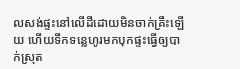លសង់ផ្ទះនៅលើដីដោយមិនចាក់គ្រឹះឡើយ ហើយទឹកទន្លេហូរមកបុកផ្ទះធ្វើឲ្យបាក់ស្រុត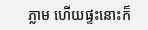ភ្លាម ហើយផ្ទះនោះក៏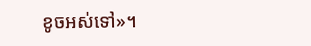ខូចអស់ទៅ»។